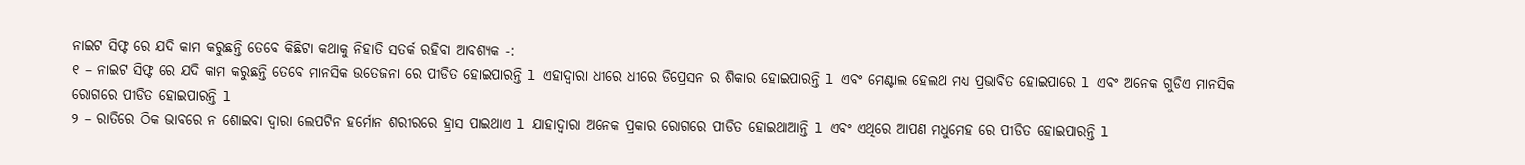ନାଇଟ ସିଫ୍ଟ ରେ ଯଦି କାମ କରୁଛନ୍ତି ତେବେ କିଛିଟା କଥାକୁ ନିହାତି ସତର୍କ ରହିବା ଆବଶ୍ୟକ -:
୧ – ନାଇଟ ସିଫ୍ଟ ରେ ଯଦି କାମ କରୁଛନ୍ତି ତେବେ ମାନସିକ ଉତେଜନା ରେ ପୀଡିତ ହୋଇପାରନ୍ତି l ଏହାଦ୍ୱାରା ଧୀରେ ଧୀରେ ଡିପ୍ରେସନ ର ଶିକାର ହୋଇପାରନ୍ତି l ଏବଂ ମେଣ୍ଟାଲ ହେଲଥ ମଧ୍ୟ ପ୍ରଭାବିତ ହୋଇପାରେ l ଏବଂ ଅନେକ ଗୁଡିଏ ମାନସିକ ରୋଗରେ ପୀଡିତ ହୋଇପାରନ୍ତି l
୨ – ରାତିରେ ଠିକ ଭାବରେ ନ ଶୋଇବା ଦ୍ୱାରା ଲେପଟିନ ହର୍ମୋନ ଶରୀରରେ ହ୍ରାସ ପାଇଥାଏ l ଯାହାଦ୍ୱାରା ଅନେକ ପ୍ରକାର ରୋଗରେ ପୀଡିତ ହୋଇଥାଆନ୍ତି l ଏବଂ ଏଥିରେ ଆପଣ ମଧୁମେହ ରେ ପୀଡିତ ହୋଇପାରନ୍ତି l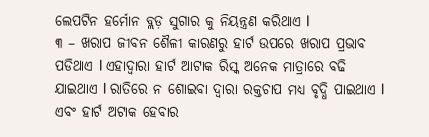ଲେପଟିନ ହର୍ମୋନ ବ୍ଲଡ଼ ସୁଗାର କୁ ନିୟନ୍ତ୍ରଣ କରିଥାଏ l
୩ – ଖରାପ ଜୀବନ ଶୈଳୀ କାରଣରୁ ହାର୍ଟ ଉପରେ ଖରାପ ପ୍ରଭାବ ପଡିଥାଏ l ଏହାଦ୍ୱାରା ହାର୍ଟ ଆଟାକ ରିସ୍କ ଅନେକ ମାତ୍ରାରେ ବଢି ଯାଇଥାଏ l ରାତିରେ ନ ଶୋଇବା ଦ୍ୱାରା ରକ୍ତଚାପ ମଧ୍ୟ ବୃଦ୍ଧି ପାଇଥାଏ l ଏବଂ ହାର୍ଟ ଅଟାକ ହେବାର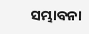ସମ୍ଭାବନା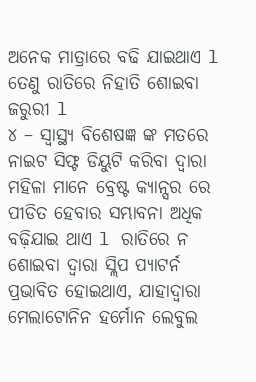ଅନେକ ମାତ୍ରାରେ ବଢି ଯାଇଥାଏ l ତେଣୁ ରାତିରେ ନିହାତି ଶୋଇବା ଜରୁରୀ l
୪ – ସ୍ୱାସ୍ଥ୍ୟ ବିଶେଷଜ୍ଞ ଙ୍କ ମତରେ ନାଇଟ ସିଫ୍ଟ ଡିୟୁଟି କରିବା ଦ୍ୱାରା ମହିଳା ମାନେ ବ୍ରେଷ୍ଟ କ୍ୟାନ୍ସର ରେ ପୀଡିତ ହେବାର ସମ୍ଭାବନା ଅଧିକ ବଢ଼ିଯାଇ ଥାଏ l ରାତିରେ ନ ଶୋଇବା ଦ୍ୱାରା ସ୍ଲିପ ପ୍ୟାଟର୍ନ ପ୍ରଭାବିତ ହୋଇଥାଏ, ଯାହାଦ୍ୱାରା ମେଲାଟୋନିନ ହର୍ମୋନ ଲେବୁଲ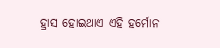ହ୍ରାସ ହୋଇଥାଏ ଏହି ହର୍ମୋନ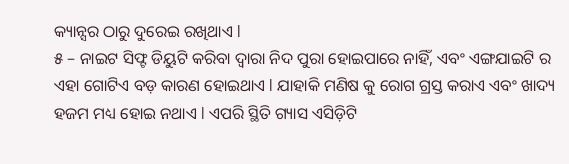କ୍ୟାନ୍ସର ଠାରୁ ଦୁରେଇ ରଖିଥାଏ l
୫ – ନାଇଟ ସିଫ୍ଟ ଡିୟୁଟି କରିବା ଦ୍ୱାରା ନିଦ ପୁରା ହୋଇପାରେ ନାହିଁ, ଏବଂ ଏଙ୍ଗଯାଇଟି ର ଏହା ଗୋଟିଏ ବଡ଼ କାରଣ ହୋଇଥାଏ l ଯାହାକି ମଣିଷ କୁ ରୋଗ ଗ୍ରସ୍ତ କରାଏ ଏବଂ ଖାଦ୍ୟ ହଜମ ମଧ୍ୟ ହୋଇ ନଥାଏ l ଏପରି ସ୍ଥିତି ଗ୍ୟାସ ଏସିଡ଼ିଟି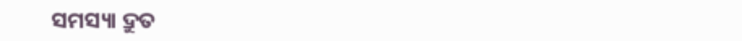ସମସ୍ୟା ଦ୍ରୁତ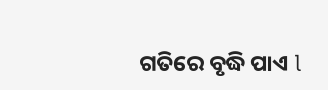ଗତିରେ ବୃଦ୍ଧି ପାଏ l